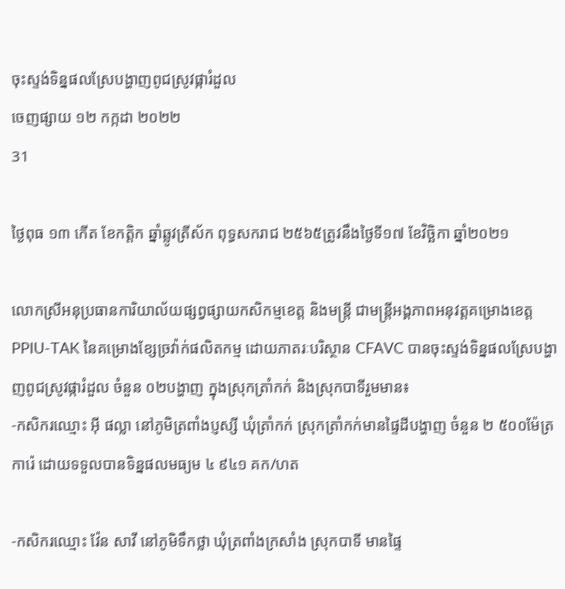ចុះស្ទង់ទិន្នផលស្រែបង្ហាញពូជស្រូវផ្ការំដួល
ចេញផ្សាយ ១២ កក្កដា ២០២២
31

ថ្ងៃពុធ ១៣ កើត ខែកត្តិក ឆ្នាំឆ្លូវត្រីស័ក ពុទ្ធសករាជ ២៥៦៥ត្រូវនឹងថ្ងៃទី១៧ ខែវិច្ឆិកា ឆ្នាំ២០២១

លោកស្រីអនុប្រធានការិយាល័យផ្សព្វផ្សាយកសិកម្មខេត្ត និងមន្ត្រី ជាមន្ត្រីអង្គភាពអនុវត្ដគម្រោងខេត្ត PPIU-TAK នៃគម្រោងខ្សែច្រវ៉ាក់ផលិតកម្ម ដោយភាតរៈបរិស្ថាន CFAVC បានចុះស្ទង់ទិន្នផលស្រែបង្ហាញពូជស្រូវផ្ការំដួល ចំនួន ០២បង្ហាញ ក្នុងស្រុកត្រាំកក់ និងស្រុកបាទីរួមមាន៖
-កសិករឈ្មោះ អុី ផល្លា នៅភូមិត្រពាំងប្ញស្សី ឃុំត្រាំកក់ ស្រុកត្រាំកក់មានផ្ទៃដីបង្ហាញ ចំនួន ២ ៥០០ម៉ែត្រការ៉េ ដោយទទួលបានទិន្នផលមធ្យម ៤ ៩៤១ គក/ហត

-កសិករឈ្មោះ វ៉ែន សាវី នៅភូមិទឹកថ្លា ឃុំត្រពាំងក្រសាំង ស្រុកបាទី មានផ្ទៃ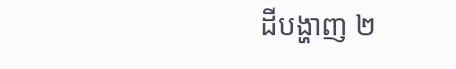ដីបង្ហាញ ២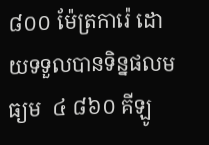៨០០ ម៉ែត្រការ៉េ ដោយទទួលបានទិន្នផលមធ្យម  ៤ ៨៦០ គីឡូ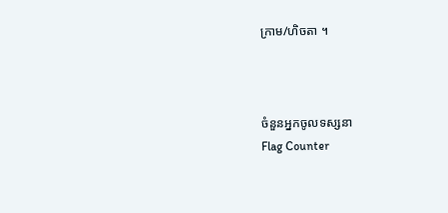ក្រាម/ហិចតា ។



ចំនួនអ្នកចូលទស្សនា
Flag Counter